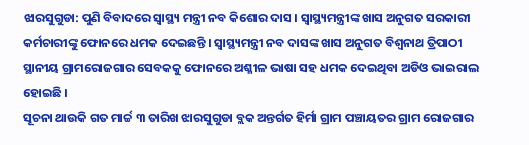ଝାରସୁଗୁଡା: ପୁଣି ବିବାଦରେ ସ୍ବାସ୍ଥ୍ୟ ମନ୍ତ୍ରୀ ନବ କିଶୋର ଦାସ । ସ୍ବାସ୍ଥ୍ୟମନ୍ତ୍ରୀଙ୍କ ଖାସ ଅନୁଗତ ସରକାରୀ କର୍ମଚାରୀଙ୍କୁ ଫୋନରେ ଧମକ ଦେଇଛନ୍ତି । ସ୍ବାସ୍ଥ୍ୟମନ୍ତ୍ରୀ ନବ ଦାସଙ୍କ ଖାସ ଅନୁଗତ ବିଶ୍ବନାଥ ତ୍ରିପାଠୀ ସ୍ଥାନୀୟ ଗ୍ରାମରୋଜଗାର ସେବକକୁ ଫୋନରେ ଅଶ୍ଳୀଳ ଭାଷା ସହ ଧମକ ଦେଇଥିବା ଅଡିଓ ଭାଇରାଲ ହୋଇଛି ।
ସୂଚନା ଥାଉକି ଗତ ମାର୍ଚ୍ଚ ୩ ତାରିଖ ଝାରସୁଗୁଡା ବ୍ଲକ ଅନ୍ତର୍ଗତ ହିର୍ମା ଗ୍ରାମ ପଞ୍ଚାୟତର ଗ୍ରାମ ରୋଜଗାର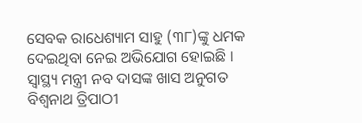ସେବକ ରାଧେଶ୍ୟାମ ସାହୁ (୩୮)ଙ୍କୁ ଧମକ ଦେଇଥିବା ନେଇ ଅଭିଯୋଗ ହୋଇଛି । ସ୍ବାସ୍ଥ୍ୟ ମନ୍ତ୍ରୀ ନବ ଦାସଙ୍କ ଖାସ ଅନୁଗତ ବିଶ୍ଵନାଥ ତ୍ରିପାଠୀ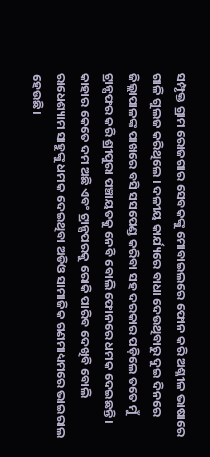ସମ୍ପୃକ୍ତ ଗ୍ରାମ ରୋଜଗାର ସେବକଙ୍କୁ ମୋବାଇଲରେ ଫୋନ କରି ଅଶ୍ଳୀଳ ଭାଷାରେ ଗାଳି ଗୁଲଜ କରିଥିଲେ । ଦଳୀୟ କାର୍ଯ୍ୟରେ ବାଧା ଦେଉଥିବାରୁ ଦୁଇ ଦିନରେ ଜିଲ୍ଲାପାଳଙ୍କ ପାଖରେ ବସି ସସପେଣ୍ଡ କରିବା ସହ ଦରକାର ପଡ଼ିଲେ ତତେ ମୁଁ ଟ୍ରାନ୍ସଫର କରି ଶ୍ରୀପୁରା ପଞ୍ଚାୟତକୁ ନେବି ବୋଲି ଫୋନରେ ଧମକ ଦେଇଛନ୍ତି । କାହାର କେତେ ଦମ ଅଛି ଏବଂ ଟ୍ରାନ୍ସପରକୁ ରୋକି ପାରିବ ଦେଖିବି ବୋଲି ରାଧେଶ୍ୟାମ ସାହୁଙ୍କୁ ଧମକ ଦେଇଥିବା ଅଡିଓ ସାମାଜିକ ଗଣମାଧ୍ୟମରେ ଭାଇରାଲ ହେଉଛି।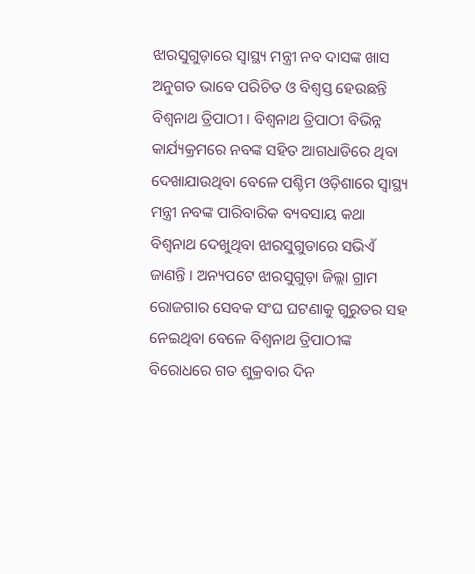ଝାରସୁଗୁଡ଼ାରେ ସ୍ବାସ୍ଥ୍ୟ ମନ୍ତ୍ରୀ ନବ ଦାସଙ୍କ ଖାସ ଅନୁଗତ ଭାବେ ପରିଚିତ ଓ ବିଶ୍ବସ୍ତ ହେଉଛନ୍ତି ବିଶ୍ବନାଥ ତ୍ରିପାଠୀ । ବିଶ୍ବନାଥ ତ୍ରିପାଠୀ ବିଭିନ୍ନ କାର୍ଯ୍ୟକ୍ରମରେ ନବଙ୍କ ସହିତ ଆଗଧାଡିରେ ଥିବା ଦେଖାଯାଉଥିବା ବେଳେ ପଶ୍ଚିମ ଓଡ଼ିଶାରେ ସ୍ବାସ୍ଥ୍ୟ ମନ୍ତ୍ରୀ ନବଙ୍କ ପାରିବାରିକ ବ୍ୟବସାୟ କଥା ବିଶ୍ବନାଥ ଦେଖୁଥିବା ଝାରସୁଗୁଡାରେ ସଭିଏଁ ଜାଣନ୍ତି । ଅନ୍ୟପଟେ ଝାରସୁଗୁଡ଼ା ଜିଲ୍ଲା ଗ୍ରାମ ରୋଜଗାର ସେବକ ସଂଘ ଘଟଣାକୁ ଗୁରୁତର ସହ ନେଇଥିବା ବେଳେ ବିଶ୍ବନାଥ ତ୍ରିପାଠୀଙ୍କ ବିରୋଧରେ ଗତ ଶୁକ୍ରବାର ଦିନ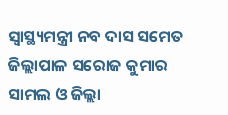ସ୍ବାସ୍ଥ୍ୟମନ୍ତ୍ରୀ ନବ ଦାସ ସମେତ ଜିଲ୍ଲାପାଳ ସରୋଜ କୁମାର ସାମଲ ଓ ଜିଲ୍ଲା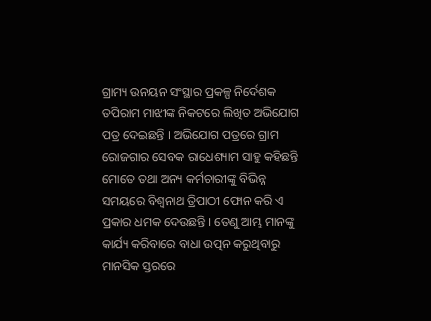ଗ୍ରାମ୍ୟ ଉନୟନ ସଂସ୍ଥାର ପ୍ରକଳ୍ପ ନିର୍ଦେଶକ ତପିରାମ ମାଝୀଙ୍କ ନିକଟରେ ଲିଖିତ ଅଭିଯୋଗ ପତ୍ର ଦେଇଛନ୍ତି । ଅଭିଯୋଗ ପତ୍ରରେ ଗ୍ରାମ ରୋଜଗାର ସେବକ ରାଧେଶ୍ୟାମ ସାହୁ କହିଛନ୍ତି ମୋତେ ତଥା ଅନ୍ୟ କର୍ମଚାରୀଙ୍କୁ ବିଭିନ୍ନ ସମୟରେ ବିଶ୍ବନାଥ ତ୍ରିପାଠୀ ଫୋନ କରି ଏ ପ୍ରକାର ଧମକ ଦେଉଛନ୍ତି । ତେଣୁ ଆମ୍ଭ ମାନଙ୍କୁ କାର୍ଯ୍ୟ କରିବାରେ ବାଧା ଉତ୍ପନ କରୁଥିବାରୁ ମାନସିକ ସ୍ତରରେ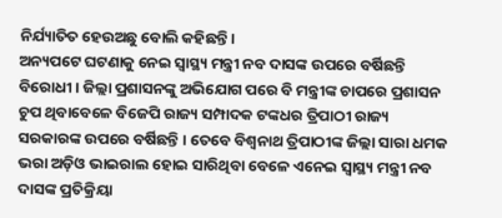ନିର୍ଯ୍ୟାତିତ ହେଉଅଛୁ ବୋଲି କହିଛନ୍ତି।
ଅନ୍ୟପଟେ ଘଟଣାକୁ ନେଇ ସ୍ବାସ୍ଥ୍ୟ ମନ୍ତ୍ରୀ ନବ ଦାସଙ୍କ ଉପରେ ବର୍ଷିଛନ୍ତି ବିରୋଧୀ । ଜିଲ୍ଲା ପ୍ରଶାସନଙ୍କୁ ଅଭିଯୋଗ ପରେ ବି ମନ୍ତ୍ରୀଙ୍କ ଚାପରେ ପ୍ରଶାସନ ଚୁପ ଥିବାବେଳେ ବିଜେପି ରାଜ୍ୟ ସମ୍ପାଦକ ଟଙ୍କଧର ତ୍ରିପାଠୀ ରାଜ୍ୟ ସରକାରଙ୍କ ଉପରେ ବର୍ଷିଛନ୍ତି । ତେବେ ବିଶ୍ବନାଥ ତ୍ରିପାଠୀଙ୍କ ଜିଲ୍ଲା ସାରା ଧମକ ଭରା ଅଡ଼ିଓ ଭାଇରାଲ ହୋଇ ସାରିଥିବା ବେଳେ ଏନେଇ ସ୍ବାସ୍ଥ୍ୟ ମନ୍ତ୍ରୀ ନବ ଦାସଙ୍କ ପ୍ରତିକ୍ରିୟା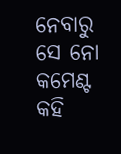ନେବାରୁ ସେ ନୋ କମେଣ୍ଟ କହି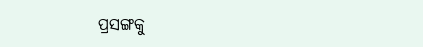ପ୍ରସଙ୍ଗକୁ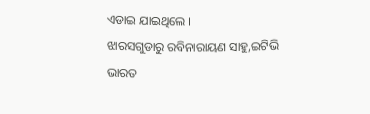ଏଡାଇ ଯାଇଥିଲେ ।
ଝାରସଗୁଡାରୁ ରବିନାରାୟଣ ସାହୁ,ଇଟିଭି ଭାରତ